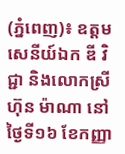(ភ្នំពេញ)៖ ឧត្តមសេនីយ៍ឯក ឌី វិជ្ជា និងលោកស្រី ហ៊ុន ម៉ាណា នៅថ្ងៃទី១៦ ខែកញ្ញា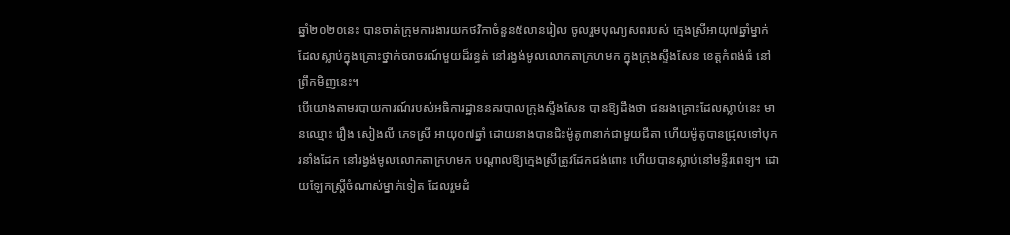ឆ្នាំ២០២០នេះ បានចាត់ក្រុមការងារយកថវិកាចំនួន៥លានរៀល ចូលរួមបុណ្យសពរបស់ ក្មេងស្រីអាយុ៧ឆ្នាំម្នាក់ ដែលស្លាប់ក្នុងគ្រោះថ្នាក់ចរាចរណ៍មួយដ៏រន្ធត់ នៅរង្វង់មូលលោកតាក្រហមក ក្នុងក្រុងស្ទឹងសែន ខេត្តកំពង់ធំ នៅព្រឹកមិញនេះ។
បើយោងតាមរបាយការណ៍របស់អធិការដ្ឋាននគរបាលក្រុងស្ទឹងសែន បានឱ្យដឹងថា ជនរងគ្រោះដែលស្លាប់នេះ មានឈ្មោះ រឿង សៀងលី ភេទស្រី អាយុ០៧ឆ្នាំ ដោយនាងបានជិះម៉ូតូ៣នាក់ជាមួយជីតា ហើយម៉ូតូបានជ្រុលទៅបុករនាំងដែក នៅរង្វង់មូលលោកតាក្រហមក បណ្តាលឱ្យក្មេងស្រីត្រូវដែកជង់ពោះ ហើយបានស្លាប់នៅមន្ទីរពេទ្យ។ ដោយឡែកស្រ្តីចំណាស់ម្នាក់ទៀត ដែលរួមដំ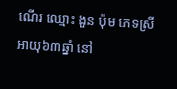ណើរ ឈ្មោះ ងួន ប៉ុម ភេទស្រី អាយុ៦៣ឆ្នាំ នៅ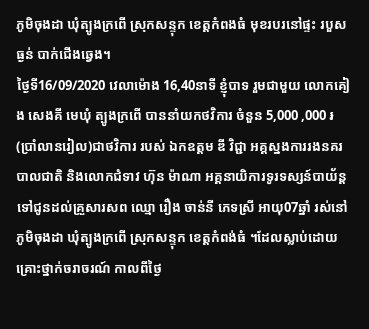ភូមិចុងដា ឃុំត្បូងក្រពេី ស្រុកសន្ទុក ខេត្តកំពងធំ មុខរបរនៅផ្ទះ របួសធ្ងន់ បាក់ជេីងឆ្វេង។
ថ្ងៃទី16/09/2020 វេលាម៉ោង 16,40នាទី ខ្ញុំបាទ រួមជាមួយ លោកគៀង សេងគី មេឃុំ ត្បូងក្រពើ បាននាំយកថវិការ ចំនួន 5,000 ,000 ៛ (ប្រាំលានរៀល)ជាថវិការ របស់ ឯកឧត្តម ឌី វិជ្ជា អគ្គស្នងការរងនគរបាលជាតិ និងលោកជំទាវ ហ៊ុន ម៉ាណា អគ្គនាយិការទូរទស្សន៍បាយ័ន្ត ទៅជូនដល់គ្រួសារសព ឈ្មោ រឿង ចាន់នី ភេទស្រី អាយុ07ឆ្នាំ រស់នៅភូមិចុងដា ឃុំត្បូងក្រពើ ស្រុកសន្ទុក ខេត្តកំពង់ធំ ។ដែលស្លាប់ដោយគ្រោះថ្នាក់ចរាចរណ៍ កាលពីថ្ងៃ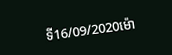ទី16/09/2020ម៉ោ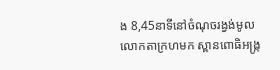ង 8,45នាទីនៅចំណុចរង្វង់មូលលោកតាក្រហមក ស្ពានពោធិអង្រ្ក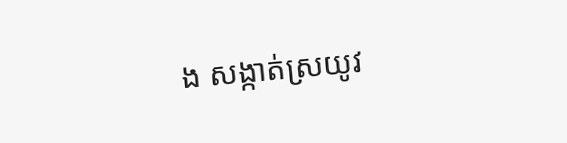ង សង្កាត់ស្រយូវ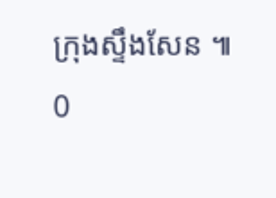ក្រុងស្ទឹងសែន ៕
0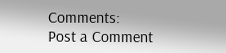Comments:
Post a Comment